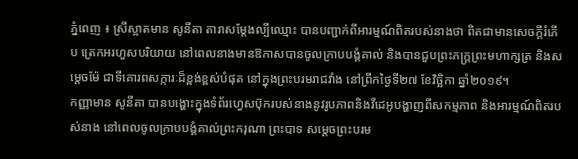ភ្នំពេញ ៖ ស្រីស្អាតមាន សូនីតា តារាសម្តែងល្បីឈ្មោះ បានបញ្ជាក់ពីអារម្មណ៍ពិតរបស់នាងថា ពិតជាមានសេចក្តីរំភើប ត្រេកអរហួសបរិយាយ នៅពេលនាងមានឱកាសបានចូលក្រាបបង្គំគាល់ និងបានជួបព្រះភក្ត្រព្រះមហាក្សត្រ និងសម្តេចម៉ែ ជាទីគោរពសក្ការៈដ៏ខ្ពង់ខ្ពស់បំផុត នៅក្នុងព្រះបរមរាជវាំង នៅព្រឹកថ្ងៃទី២៧ ខែវិច្ឆិកា ឆ្នាំ២០១៩។
កញ្ញាមាន សូនីតា បានបង្ហោះក្នុងទំព័រហ្វេសប៊ុករបស់នាងនូវរូបភាពនិងវីដេអូបង្ហាញពីសកម្មភាព និងអារម្មណ៍ពិតរបស់នាង នៅពេលចូលក្រាបបង្គំគាល់ព្រះករុណា ព្រះបាទ សម្តេចព្រះបរម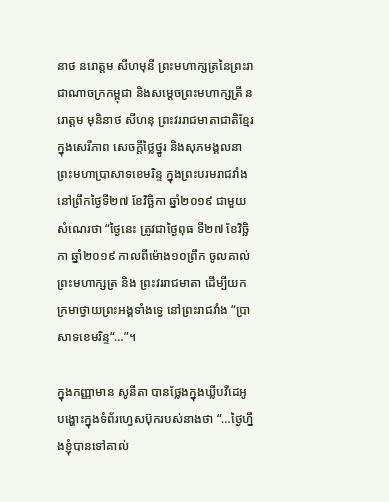នាថ នរោត្តម សីហមុនី ព្រះមហាក្សត្រនៃព្រះរាជាណាចក្រកម្ពុជា និងសម្តេចព្រះមហាក្សត្រី នរោត្តម មុនិនាថ សីហនុ ព្រះវររាជមាតាជាតិខ្មែរ ក្នុងសេរីភាព សេចក្តីថ្លៃថ្នូរ និងសុភមង្គលនាព្រះមហាប្រាសាទខេមរិន្ទ ក្នុងព្រះបរមរាជវាំង នៅព្រឹកថ្ងៃទី២៧ ខែវិច្ឆិកា ឆ្នាំ២០១៩ ជាមួយសំណេរថា “ថ្ងៃនេះ ត្រូវជាថ្ងៃពុធ ទី២៧ ខែវិច្ឆិកា ឆ្នាំ២០១៩ កាលពីម៉ោង១០ព្រឹក ចូលគាល់ព្រះមហាក្សត្រ និង ព្រះវររាជមាតា ដើម្បីយកក្រមាថ្វាយព្រះអង្គទាំងទ្វេ នៅព្រះរាជវាំង “ប្រាសាទខេមរិន្ទ“…”។

ក្នុងកញ្ញាមាន សូនីតា បានថ្លែងក្នុងឃ្លីបវីដេអូបង្ហោះក្នុងទំព័រហ្វេសប៊ុករបស់នាងថា “…ថ្ងៃហ្នឹងខ្ញុំបានទៅគាល់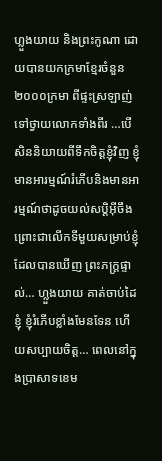ហ្លួងយាយ និងព្រះកូណា ដោយបានយកក្រមាខ្មែរចំនួន២០០០ក្រមា ពីផ្ទះស្រឡាញ់ ទៅថ្វាយលោកទាំងពីរ …បើសិននិយាយពីទឹកចិត្តខ្ញុំវិញ ខ្ញុំមានអារម្មណ៍រំភើបនិងមានអារម្មណ៍ថាដូចយល់សប្តិអ៊ីចឹង ព្រោះជាលើកទីមួយសម្រាប់ខ្ញុំដែលបានឃើញ ព្រះភក្ត្រផ្ទាល់… ហ្លួងយាយ គាត់ចាប់ដៃខ្ញុំ ខ្ញុំរំភើបខ្លាំងមែនទែន ហើយសប្បាយចិត្ត… ពេលនៅក្នុងប្រាសាទខេម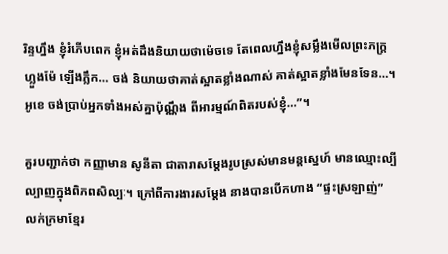រិន្ទហ្នឹង ខ្ញុំរំភើបពេក ខ្ញុំអត់ដឹងនិយាយថាម៉េចទេ តែពេលហ្នឹងខ្ញុំសម្លឹងមើលព្រះភក្ត្រហ្លួងម៉ែ ឡើងភ្លឹក… ចង់ និយាយថាគាត់ស្អាតខ្លាំងណាស់ គាត់ស្អាតខ្លាំងមែនទែន…។ អូខេ ចង់ប្រាប់អ្នកទាំងអស់គ្នាប៉ុណ្ណឹង ពីអារម្មណ៍ពិតរបស់ខ្ញុំ…”។

គួរបញ្ជាក់ថា កញ្ញាមាន សូនីតា ជាតារាសម្តែងរូបស្រស់មានមន្តស្នេហ៍ មានឈ្មោះល្បីល្បាញក្នុងពិភពសិល្បៈ។ ក្រៅពីការងារសម្តែង នាងបានបើកហាង “ផ្ទះស្រឡាញ់” លក់ក្រមាខ្មែរ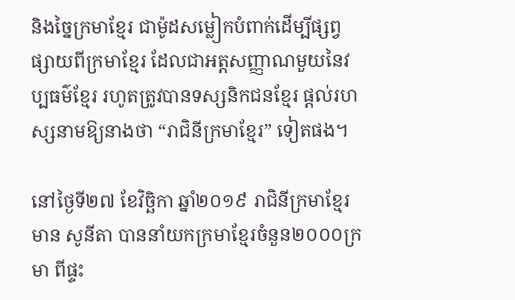និងច្នៃក្រមាខ្មែរ ជាម៉ូដសម្លៀកបំពាក់ដើម្បីផ្សព្វផ្សាយពីក្រមាខ្មែរ ដែលជាអត្តសញ្ញាណមួយនៃវប្បធម៌ខ្មែរ រហូតត្រូវបានទស្សនិកជនខ្មែរ ផ្តល់រហស្សនាមឱ្យនាងថា “រាជិនីក្រមាខ្មែរ” ទៀតផង។

នៅថ្ងៃទី២៧ ខែវិច្ឆិកា ឆ្នាំ២០១៩ រាជិនីក្រមាខ្មែរ មាន សូនីតា បាននាំយកក្រមាខ្មែរចំនួន២០០០ក្រមា ពីផ្ទះ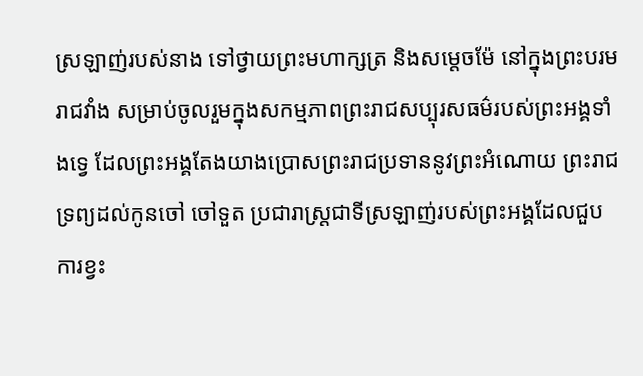ស្រឡាញ់របស់នាង ទៅថ្វាយព្រះមហាក្សត្រ និងសម្តេចម៉ែ នៅក្នុងព្រះបរមរាជវាំង សម្រាប់ចូលរួមក្នុងសកម្មភាពព្រះរាជសប្បុរសធម៌របស់ព្រះអង្គទាំងទ្វេ ដែលព្រះអង្គតែងយាងប្រោសព្រះរាជប្រទាននូវព្រះអំណោយ ព្រះរាជទ្រព្យដល់កូនចៅ ចៅទួត ប្រជារាស្ត្រជាទីស្រឡាញ់របស់ព្រះអង្គដែលជួបការខ្វះ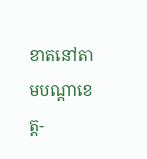ខាតនៅតាមបណ្តាខេត្ត-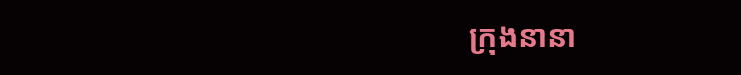ក្រុងនានា